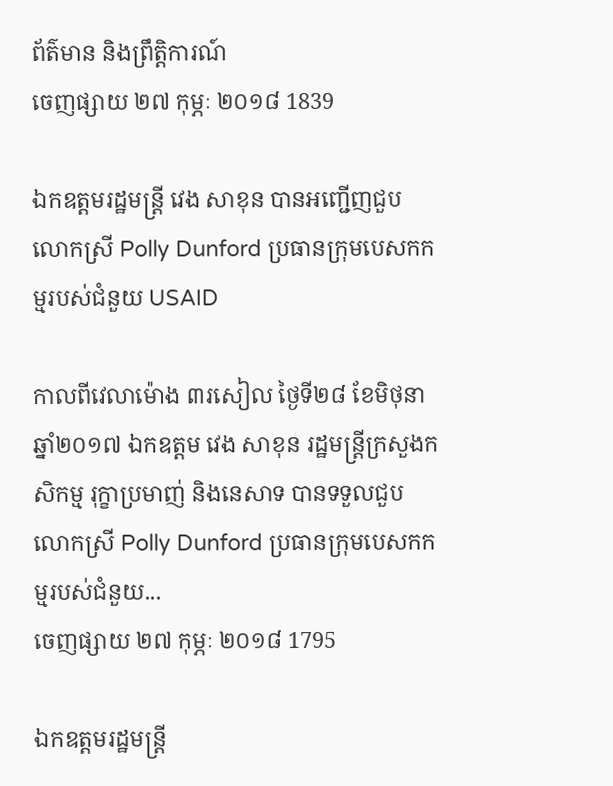ព័ត៌មាន និងព្រឹត្តិការណ៍
ចេញផ្សាយ ២៧ កុម្ភៈ ២០១៨ 1839

ឯកឧត្តមរដ្ឋមន្រ្តី វេង សាខុន បានអញ្ជើញជួប លោកស្រី Polly Dunford ប្រធានក្រុមបេសកកម្មរបស់ជំនួយ USAID

កាលពីវេលាម៉ោង ៣រសៀល ថ្ងៃទី២៨ ខែមិថុនា ឆ្នាំ២០១៧ ឯកឧត្តម វេង សាខុន រដ្ឋមន្រ្តីក្រសួងកសិកម្ម រុក្ខាប្រមាញ់ និងនេសាទ បានទទួលជួប លោកស្រី Polly Dunford ប្រធានក្រុមបេសកកម្មរបស់ជំនួយ...
ចេញផ្សាយ ២៧ កុម្ភៈ ២០១៨ 1795

ឯកឧត្តមរដ្ឋមន្រ្តី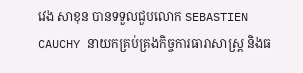វេង សាខុន បានទទួលជួបលោក SEBASTIEN CAUCHY នាយកគ្រប់គ្រងកិច្ចការធារាសាស្រ្ត និងធ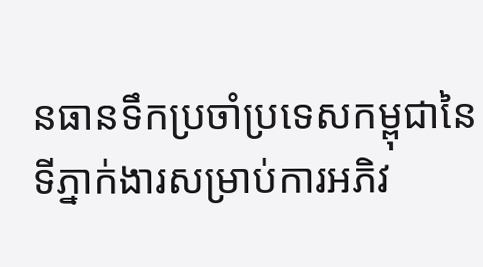នធានទឹកប្រចាំប្រទេសកម្ពុជានៃទីភ្នាក់ងារសម្រាប់ការអភិវ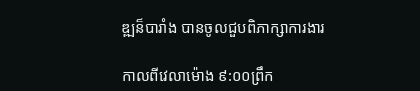ឌ្ឍន៏បារាំង បានចូលជួបពិភាក្សាការងារ

កាលពីវេលាម៉ោង ៩:០០ព្រឹក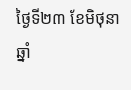ថ្ងៃទី២៣ ខែមិថុនា ឆ្នាំ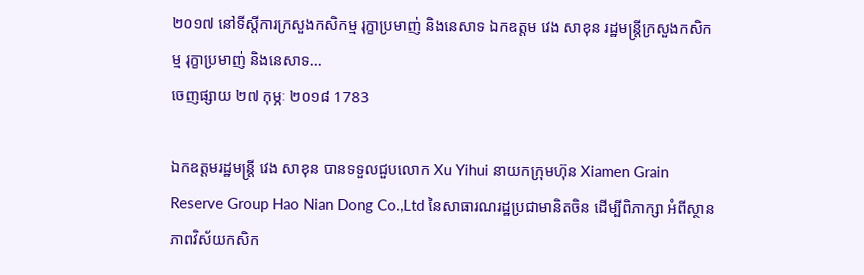២០១៧ នៅទីស្តីការក្រសួងកសិកម្ម រុក្ខាប្រមាញ់ និងនេសាទ ឯកឧត្តម វេង សាខុន រដ្ឋមន្រ្តីក្រសួងកសិកម្ម រុក្ខាប្រមាញ់ និងនេសាទ...
ចេញផ្សាយ ២៧ កុម្ភៈ ២០១៨ 1783

ឯកឧត្តមរដ្ឋមន្រ្តី វេង សាខុន បានទទួលជួបលោក Xu Yihui នាយកក្រុមហ៊ុន Xiamen Grain Reserve Group Hao Nian Dong Co.,Ltd នៃសាធារណរដ្ឋប្រជាមានិតចិន ដើម្បីពិភាក្សា អំពីស្ថានភាពវិស័យកសិក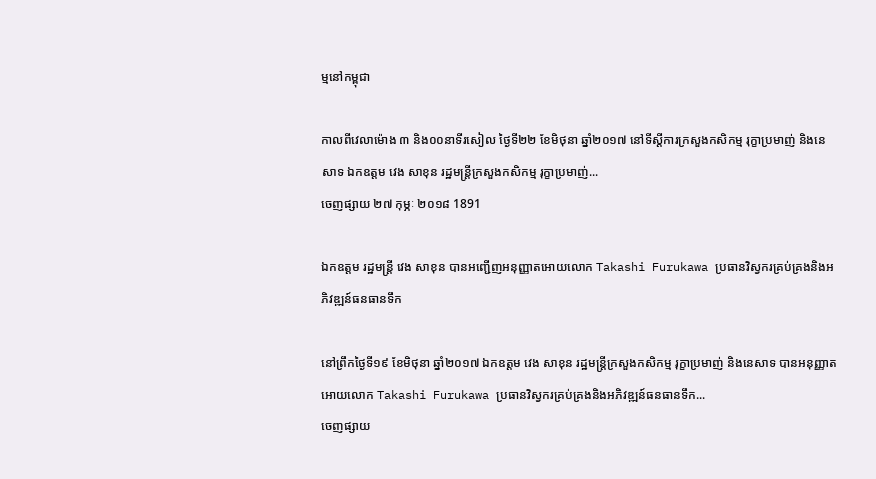ម្មនៅកម្ពុជា

កាលពីវេលាម៉ោង ៣ និង០០នាទីរសៀល ថ្ងៃទី២២ ខែមិថុនា ឆ្នាំ២០១៧ នៅទីស្តីការក្រសួងកសិកម្ម រុក្ខាប្រមាញ់ និងនេសាទ ឯកឧត្តម វេង សាខុន រដ្ឋមន្រ្តីក្រសួងកសិកម្ម រុក្ខាប្រមាញ់...
ចេញផ្សាយ ២៧ កុម្ភៈ ២០១៨ 1891

ឯកឧត្តម រដ្ឋមន្ត្រី វេង សាខុន បានអញ្ជើញអនុញ្ញាតអោយលោក Takashi Furukawa ប្រធានវិស្វករគ្រប់គ្រងនិងអភិវឌ្ឍន៍ធនធានទឹក

នៅព្រឹកថ្ងៃទី១៩ ខែមិថុនា ឆ្នាំ២០១៧ ឯកឧត្តម វេង សាខុន រដ្ឋមន្ត្រីក្រសួងកសិកម្ម រុក្ខាប្រមាញ់ និងនេសាទ បានអនុញ្ញាតអោយលោក Takashi Furukawa ប្រធានវិស្វករគ្រប់គ្រងនិងអភិវឌ្ឍន៍ធនធានទឹក...
ចេញផ្សាយ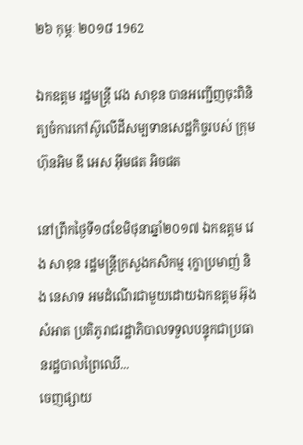២៦ កុម្ភៈ ២០១៨ 1962

ឯកឧត្តម រដ្ឋមន្រ្តី វេង សាខុន បានអញ្ជើញចុះពិនិត្យចំការកៅស៊ូលើដីសម្បទានសេដ្ឋកិច្ចរបស់ ក្រុមហ៊ុនអិម ឌី អេស អ៊ីមផត អិចផត

នៅព្រឹកថ្ងៃទី១៨ខែមិថុនាឆ្នាំ២០១៧ ឯកឧត្តម វេង សាខុន រដ្ឋមន្រ្តីក្រសួងកសិកម្ម រុក្ខាប្រមាញ់ និង នេសាទ អមដំណើរជាមួយដោយឯកឧត្តម អ៊ុង សំអាត ប្រតិភូរាជរដ្ឋាភិបាលទទួលបន្ទុកជាប្រធានរដ្ឋបាលព្រៃឈើ...
ចេញផ្សាយ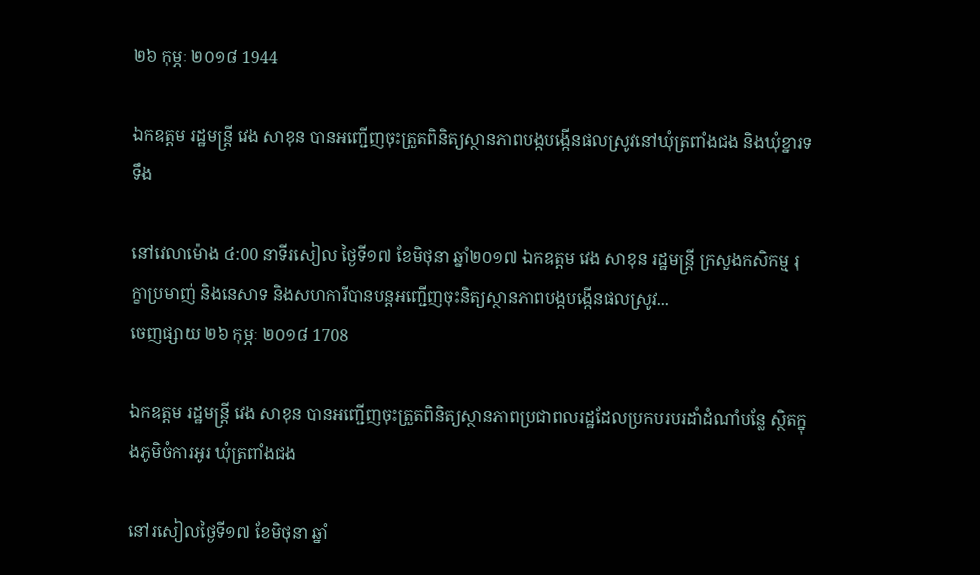២៦ កុម្ភៈ ២០១៨ 1944

ឯកឧត្តម រដ្ឋមន្រ្តី វេង សាខុន បានអញ្ជើញចុះត្រួតពិនិត្យស្ថានភាពបង្កបង្កើនផលស្រូវនៅឃុំត្រពាំងជង និងឃុំខ្នារទទឹង

នៅវេលាម៉ោង ៤:00 នាទីរសៀល ថ្ងៃទី១៧ ខែមិថុនា ឆ្នាំ២០១៧ ឯកឧត្តម វេង សាខុន រដ្ឋមន្រ្តី ក្រសួងកសិកម្ម រុក្ខាប្រមាញ់ និងនេសាទ និងសហការីបានបន្តអញ្ជើញចុះនិត្យស្ថានភាពបង្កបង្កើនផលស្រូវ...
ចេញផ្សាយ ២៦ កុម្ភៈ ២០១៨ 1708

ឯកឧត្តម រដ្ឋមន្រ្តី វេង សាខុន បានអញ្ជើញចុះត្រួតពិនិត្យស្ថានភាពប្រជាពលរដ្ឋដែលប្រកបរបរដាំដំណាំបន្លែ ស្ថិតក្នុងភូមិចំការអូរ ឃុំត្រពាំងជង

នៅរសៀលថ្ងៃទី១៧ ខែមិថុនា ឆ្នាំ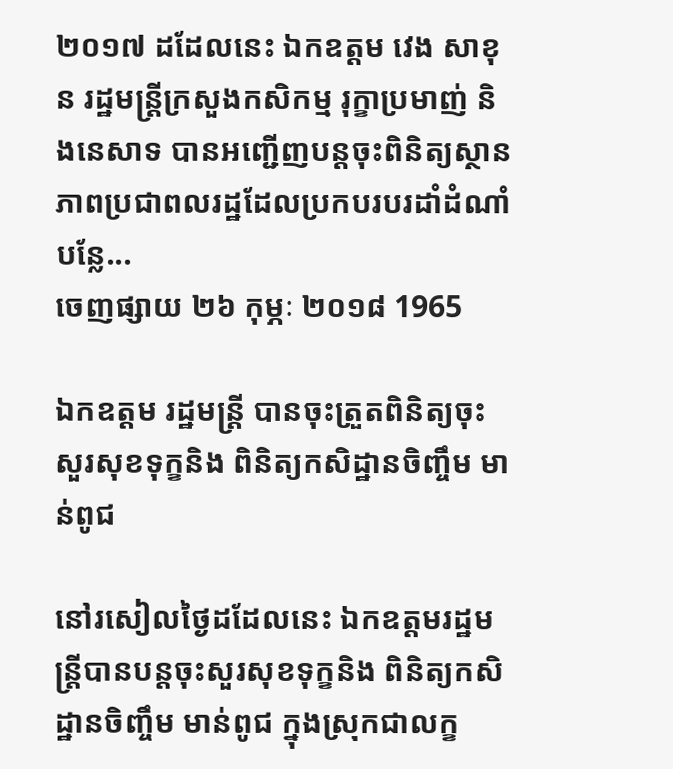២០១៧ ដដែលនេះ ឯកឧត្តម វេង សាខុន រដ្ឋមន្រ្តីក្រសួងកសិកម្ម រុក្ខាប្រមាញ់ និងនេសាទ បានអញ្ជើញបន្តចុះពិនិត្យស្ថានភាពប្រជាពលរដ្ឋដែលប្រកបរបរដាំដំណាំបន្លែ...
ចេញផ្សាយ ២៦ កុម្ភៈ ២០១៨ 1965

ឯកឧត្តម រដ្ឋមន្ត្រី បានចុះត្រួតពិនិត្យចុះសួរសុខទុក្ខនិង ពិនិត្យកសិដ្ឋានចិញ្ចឹម មាន់ពូជ

នៅរសៀលថ្ងៃដដែលនេះ ឯកឧត្តមរដ្ឋមន្ត្រីបានបន្តចុះសួរសុខទុក្ខនិង ពិនិត្យកសិដ្ឋានចិញ្ចឹម មាន់ពូជ ក្នុងស្រុកជាលក្ខ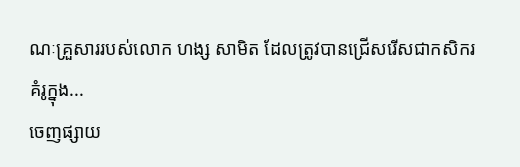ណៈគ្រួសាររបស់លោក ហង្ស សាមិត ដែលត្រូវបានជ្រើសរើសជាកសិករគំរូក្នុង...
ចេញផ្សាយ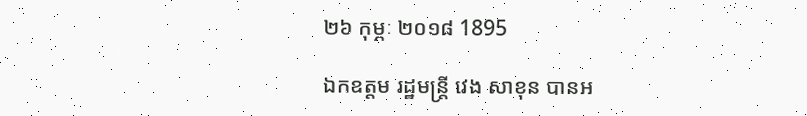២៦ កុម្ភៈ ២០១៨ 1895

ឯកឧត្តម រដ្ឋមន្រ្តី វេង សាខុន បានអ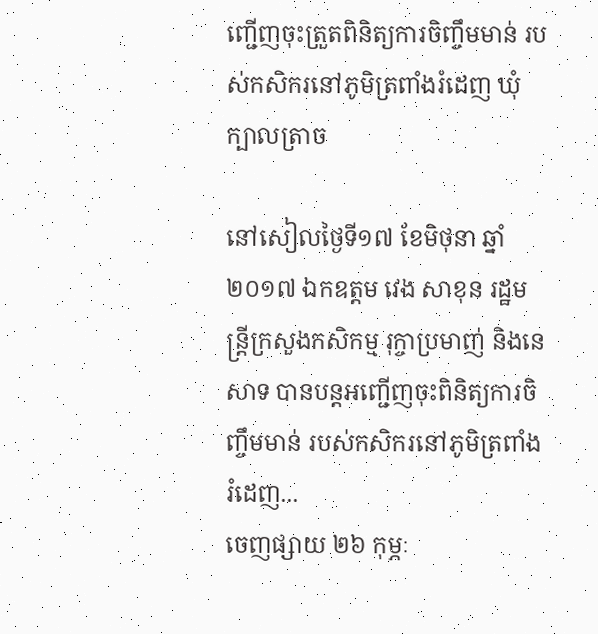ញ្ជើញចុះត្រួតពិនិត្យការចិញ្ចឹមមាន់ របស់កសិករនៅភូមិត្រពាំងរំដេញ ឃុំក្បាលត្រាច

នៅសៀលថ្ងៃទី១៧ ខែមិថុនា ឆ្នាំ២០១៧ ឯកឧត្តម វេង សាខុន រដ្ឋមន្រ្តីក្រសួងកសិកម្ម រុក្ចាប្រមាញ់ និងនេសាទ បានបន្តអញ្ជើញចុះពិនិត្យការចិញ្ចឹមមាន់ របស់កសិករនៅភូមិត្រពាំងរំដេញ...
ចេញផ្សាយ ២៦ កុម្ភៈ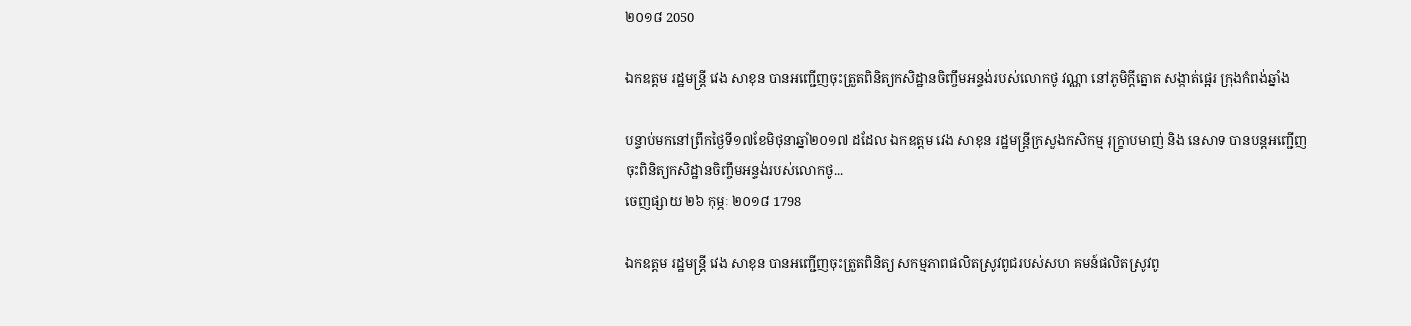២០១៨ 2050

ឯកឧត្តម រដ្ឋមន្រ្តី វេង សាខុន បានអញ្ជើញចុះត្រួតពិនិត្យកសិដ្ឋានចិញ្ចឹមអន្ទង់របស់លោកថូ វណ្ណា នៅភូមិក្តីត្នោត សង្កាត់ផ្អេរ ក្រុងកំពង់ឆ្នាំង

បន្ទាប់មកនៅព្រឹកថ្ងៃទី១៧ខែមិថុនាឆ្នាំ២០១៧ ដដែល ឯកឧត្តម វេង សាខុន រដ្ឋមន្រ្តីក្រសួងកសិកម្ម រុក្ខា្របមាញ់ និង នេសាទ បានបន្តអញ្ជើញចុះពិនិត្យកសិដ្ឋានចិញ្ចឹមអន្ទង់របស់លោកថូ...
ចេញផ្សាយ ២៦ កុម្ភៈ ២០១៨ 1798

ឯកឧត្តម រដ្ឋមន្រ្តី វេង សាខុន បានអញ្ជើញចុះត្រួតពិនិត្យ សកម្មភាពផលិតស្រូវពូជរបស់សហ គមន៍ផលិតស្រូវពូ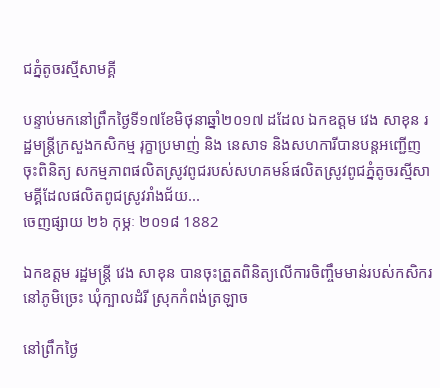ជភ្នំតូចរស្មីសាមគ្គី

បន្ទាប់មកនៅព្រឹកថ្ងៃទី១៧ខែមិថុនាឆ្នាំ២០១៧ ដដែល ឯកឧត្តម វេង សាខុន រដ្ឋមន្រ្តីក្រសួងកសិកម្ម រុក្ខាប្រមាញ់ និង នេសាទ និងសហការីបានបន្តអញ្ជើញចុះពិនិត្យ សកម្មភាពផលិតស្រូវពូជរបស់សហគមន៍ផលិតស្រូវពូជភ្នំតូចរស្មីសាមគ្គីដែលផលិតពូជស្រូវរាំងជ័យ...
ចេញផ្សាយ ២៦ កុម្ភៈ ២០១៨ 1882

ឯកឧត្តម រដ្ឋមន្រ្តី វេង សាខុន បានចុះត្រួតពិនិត្យលើការចិញ្ចឹមមាន់របស់កសិករនៅភូមិច្រេះ ឃុំក្បាលដំរី ស្រុកកំពង់ត្រឡាច

នៅព្រឹកថ្ងៃ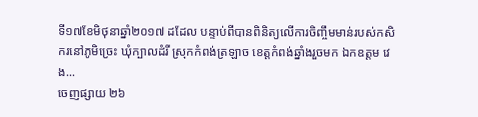ទី១៧ខែមិថុនាឆ្នាំ២០១៧ ដដែល បន្ទាប់ពីបានពិនិត្យលើការចិញ្ចឹមមាន់របស់កសិករនៅភូមិច្រេះ ឃុំក្បាលដំរី ស្រុកកំពង់ត្រឡាច ខេត្តកំពង់ឆ្នាំងរួចមក ឯកឧត្តម វេង...
ចេញផ្សាយ ២៦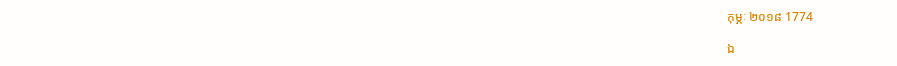កុម្ភៈ ២០១៨ 1774

ឯ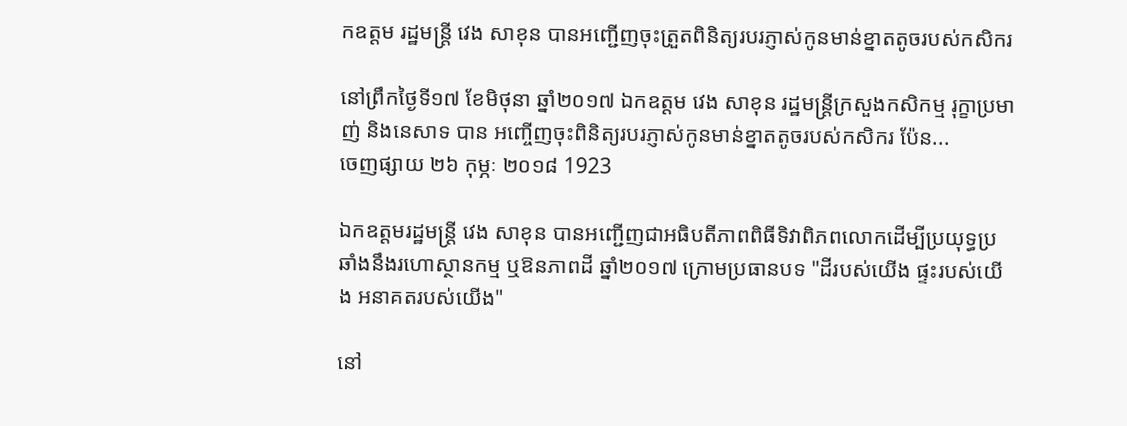កឧត្តម រដ្ឋមន្រ្តី វេង សាខុន បានអញ្ជើញចុះត្រួតពិនិត្យរបរភ្ញាស់កូនមាន់ខ្នាតតូចរបស់កសិករ

នៅព្រឹកថ្ងៃទី១៧ ខែមិថុនា ឆ្នាំ២០១៧ ឯកឧត្តម វេង សាខុន រដ្ឋមន្រ្តីក្រសួងកសិកម្ម រុក្ខាប្រមាញ់ និងនេសាទ បាន អញ្ចើញចុះពិនិត្យរបរភ្ញាស់កូនមាន់ខ្នាតតូចរបស់កសិករ ប៉ែន...
ចេញផ្សាយ ២៦ កុម្ភៈ ២០១៨ 1923

ឯកឧត្តមរដ្ឋមន្ត្រី វេង សាខុន បានអញ្ជើញជាអធិបតីភាពពិធីទិវាពិភពលោកដើម្បីប្រយុទ្ធប្រឆាំងនឹងរហោស្ថានកម្ម ឬឱនភាពដី ឆ្នាំ២០១៧ ក្រោមប្រធានបទ "ដីរបស់យើង ផ្ទះរបស់យើង អនាគតរបស់យើង"

នៅ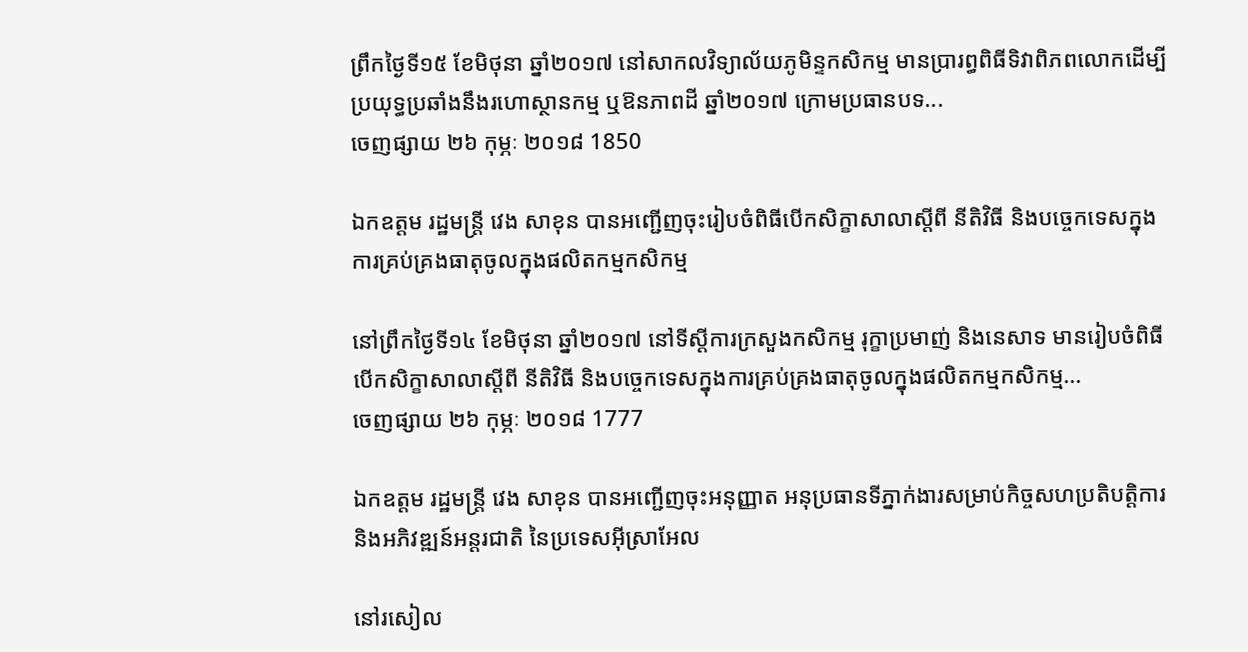ព្រឹកថ្ងៃទី១៥ ខែមិថុនា ឆ្នាំ២០១៧ នៅសាកលវិទ្យាល័យភូមិន្ទកសិកម្ម មានប្រារព្ធពិធីទិវាពិភពលោកដើម្បីប្រយុទ្ធប្រឆាំងនឹងរហោស្ថានកម្ម ឬឱនភាពដី ឆ្នាំ២០១៧ ក្រោមប្រធានបទ...
ចេញផ្សាយ ២៦ កុម្ភៈ ២០១៨ 1850

ឯកឧត្តម រដ្ឋមន្ត្រី វេង សាខុន បានអញ្ជើញចុះរៀបចំពិធីបើកសិក្ខាសាលាស្តីពី នីតិវិធី និងបច្ចេកទេសក្នុងការគ្រប់គ្រងធាតុចូលក្នុងផលិតកម្មកសិកម្ម

នៅព្រឹកថ្ងៃទី១៤ ខែមិថុនា ឆ្នាំ២០១៧ នៅទីស្តីការក្រសួងកសិកម្ម រុក្ខាប្រមាញ់ និងនេសាទ មានរៀបចំពិធីបើកសិក្ខាសាលាស្តីពី នីតិវិធី និងបច្ចេកទេសក្នុងការគ្រប់គ្រងធាតុចូលក្នុងផលិតកម្មកសិកម្ម...
ចេញផ្សាយ ២៦ កុម្ភៈ ២០១៨ 1777

ឯកឧត្តម រដ្ឋមន្ត្រី វេង សាខុន បានអញ្ជើញចុះអនុញ្ញាត អនុប្រធានទីភ្នាក់ងារសម្រាប់កិច្ចសហប្រតិបត្តិការនិងអភិវឌ្ឍន៍អន្តរជាតិ នៃប្រទេសអ៊ីស្រាអែល

នៅរសៀល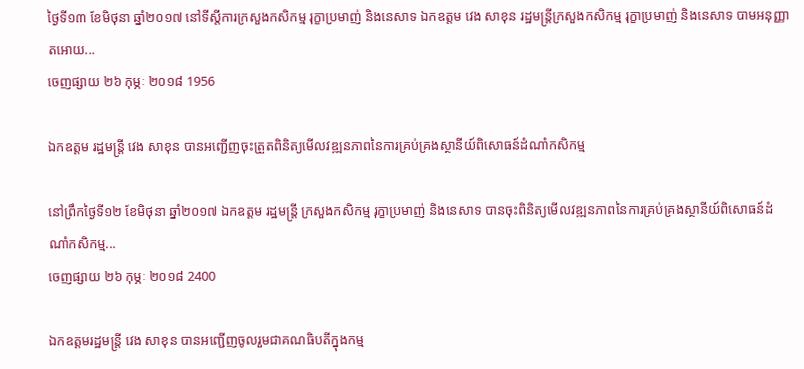ថ្ងៃទី១៣ ខែមិថុនា ឆ្នាំ២០១៧ នៅទីស្តីការក្រសួងកសិកម្ម រុក្ខាប្រមាញ់ និងនេសាទ ឯកឧត្តម វេង សាខុន រដ្ឋមន្ត្រីក្រសួងកសិកម្ម រុក្ខាប្រមាញ់ និងនេសាទ បាមអនុញ្ញាតអោយ...
ចេញផ្សាយ ២៦ កុម្ភៈ ២០១៨ 1956

ឯកឧត្តម រដ្ឋមន្រ្តី វេង សាខុន បានអញ្ជើញចុះត្រួតពិនិត្យមើលវឌ្ឍនភាពនៃការគ្រប់គ្រងស្ថានីយ៍ពិសោធន៍ដំណាំកសិកម្ម

នៅព្រឹកថ្ងៃទី១២ ខែមិថុនា ឆ្នាំ២០១៧ ឯកឧត្តម រដ្ឋមន្រ្តី ក្រសួងកសិកម្ម រុក្ខាប្រមាញ់ និងនេសាទ បានចុះពិនិត្យមើលវឌ្ឍនភាពនៃការគ្រប់គ្រងស្ថានីយ៍ពិសោធន៍ដំណាំកសិកម្ម...
ចេញផ្សាយ ២៦ កុម្ភៈ ២០១៨ 2400

ឯកឧត្តមរដ្ឋមន្ត្រី វេង សាខុន បានអញ្ជើញចូលរួមជាគណធិបតីក្នុងកម្ម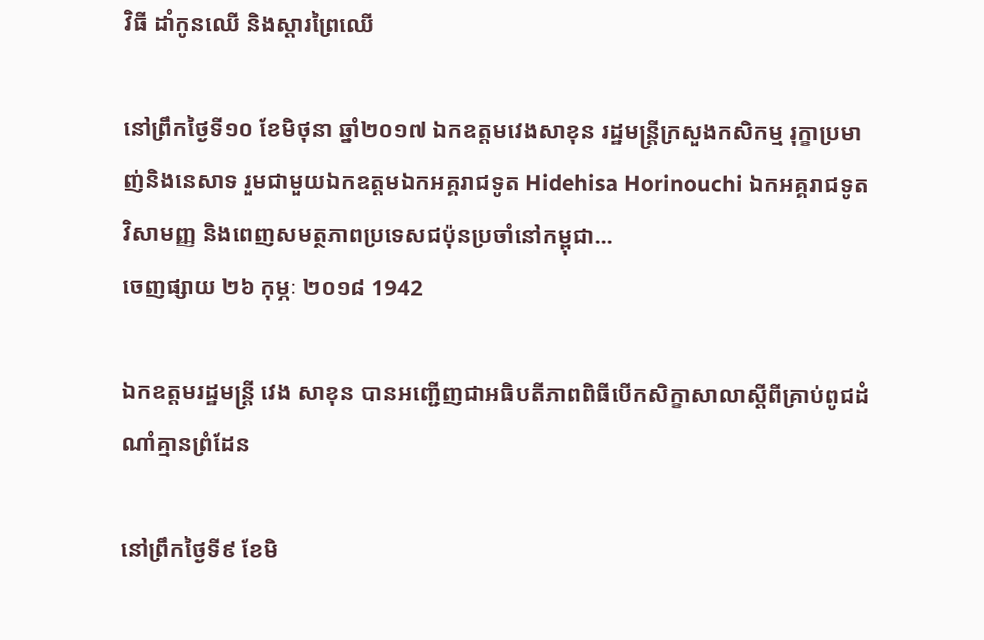វិធី ដាំកូនឈើ និងស្តារព្រៃឈើ

នៅព្រឹកថ្ងៃទី១០ ខែមិថុនា ឆ្នាំ២០១៧ ឯកឧត្តមវេងសាខុន រដ្ឋមន្ត្រីក្រសួងកសិកម្ម រុក្ខាប្រមាញ់និងនេសាទ រួមជាមួយឯកឧត្តមឯកអគ្គរាជទូត Hidehisa Horinouchi ឯកអគ្គរាជទូត វិសាមញ្ញ និងពេញសមត្ថភាពប្រទេសជប៉ុនប្រចាំនៅកម្ពុជា...
ចេញផ្សាយ ២៦ កុម្ភៈ ២០១៨ 1942

ឯកឧត្តមរដ្ឋមន្ត្រី វេង សាខុន បានអញ្ជើញជាអធិបតីភាពពិធីបើកសិក្ខាសាលាស្តីពីគ្រាប់ពូជដំណាំគ្មានព្រំដែន

នៅព្រឹកថ្ងៃទី៩ ខែមិ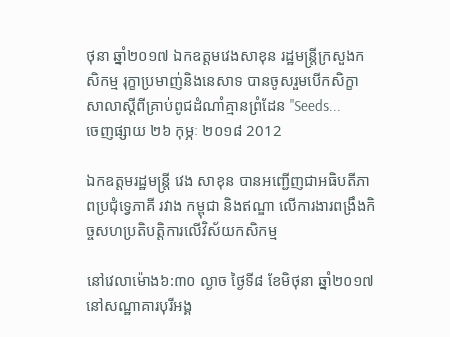ថុនា ឆ្នាំ២០១៧ ឯកឧត្តមវេងសាខុន រដ្ឋមន្ត្រីក្រសួងកសិកម្ម រុក្ខាប្រមាញ់និងនេសាទ បានចូសរួមបើកសិក្ខាសាលាស្តីពីគ្រាប់ពូជដំណាំគ្មានព្រំដែន "Seeds...
ចេញផ្សាយ ២៦ កុម្ភៈ ២០១៨ 2012

ឯកឧត្តមរដ្ឋមន្ត្រី វេង សាខុន បានអញ្ជើញជាអធិបតីភាពប្រជុំទ្វេភាគី រវាង កម្ពុជា និងឥណ្ឌា លើការងារពង្រឹងកិច្ចសហប្រតិបត្តិការលើវិស័យកសិកម្ម

នៅវេលាម៉ោង៦:៣០ ល្ងាច ថ្ងៃទី៨ ខែមិថុនា ឆ្នាំ២០១៧ នៅសណ្ឋាគារបុរីអង្គ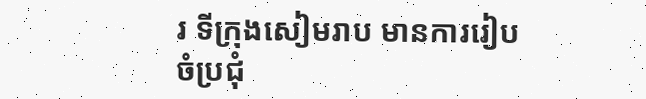រ ទីក្រុងសៀមរាប មានការរៀបចំប្រជុំ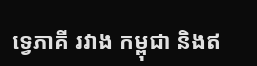ទ្វេភាគី រវាង កម្ពុជា និងឥ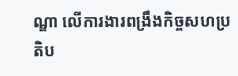ណ្ឌា លើការងារពង្រឹងកិច្ចសហប្រតិប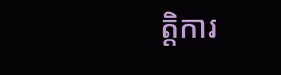ត្តិការ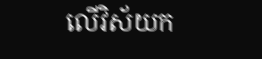លើវិស័យក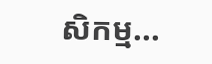សិកម្ម...